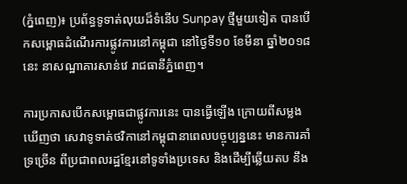(ភ្នំពេញ)៖ ប្រព័ន្ធទូទាត់លុយដ៏ទំនើប Sunpay ថ្មីមួយទៀត បានបើកសម្ពោធដំណើរការផ្លូវការនៅកម្ពុជា នៅថ្ងៃទី១០ ខែមីនា ឆ្នាំ២០១៨នេះ នាសណ្ឋាគារសាន់វេ រាជធានីភ្នំពេញ។

ការប្រកាសបើកសម្ពោធជាផ្លូវការនេះ បានធ្វើឡើង ក្រោយពីសម្លងឃើញថា សេវាទូទាត់ថវិកានៅកម្ពុជានាពេលបច្ចុប្បន្ននេះ មានការគាំទ្រច្រើន ពីប្រជាពលរដ្ឋខ្មែរនៅទូទាំងប្រទេស និងដើម្បីឆ្លើយតប នឹង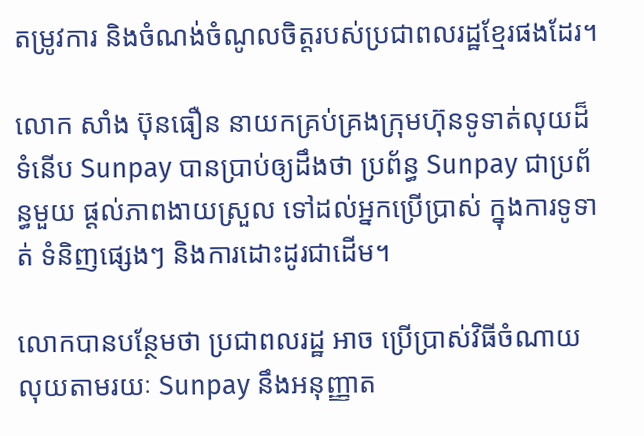តម្រូវការ និងចំណង់ចំណូលចិត្តរបស់ប្រជាពលរដ្ឋខ្មែរផងដែរ។

លោក សាំង ប៊ុនធឿន នាយកគ្រប់គ្រងក្រុមហ៊ុនទូទាត់លុយដ៏ទំនើប Sunpay បានប្រាប់ឲ្យដឹងថា ប្រព័ន្ធ Sunpay ជាប្រព័ន្ធមួយ ផ្តល់ភាពងាយស្រួល ទៅដល់អ្នកប្រើប្រាស់ ក្នុងការទូទាត់ ទំនិញផ្សេងៗ និងការដោះដូរជាដើម។

លោកបានបន្ថែមថា ប្រជាពលរដ្ឋ អាច ប្រើប្រាស់វិធីចំណាយលុយតាមរយៈ Sunpay នឹងអនុញ្ញាត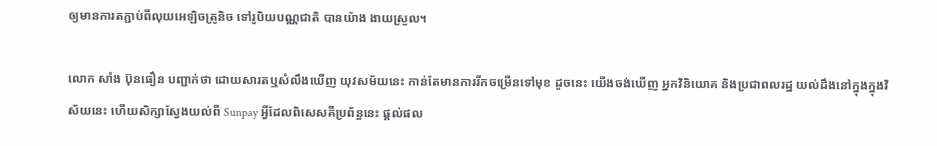ឲ្យមានការតភ្ជាប់ពីលុយអេឡិចត្រូនិច ទៅរូបិយបណ្ណជាតិ បានយ៉ាង ងាយស្រួល។

លោក សាំង ប៊ុនធឿន បញ្ជាក់ថា ដោយសារតឬសំលឹងឃើញ យុវសម័យនេះ កាន់តែមានការរីកចម្រើនទៅមុខ ដូចនេះ យើងចង់ឃើញ អ្នកវិនិយោគ និងប្រជាពលរដ្ឋ យល់ដឹងនៅក្នុងក្នុងវិស័យនេះ ហើយសិក្សាស្វែងយល់ពី Sunpay អ្វីដែលពិសេសគឺប្រព័ន្ធនេះ ផ្តល់ផល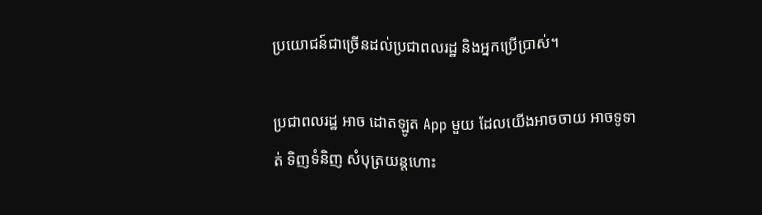ប្រយោជន៍ជាច្រើនដល់ប្រជាពលរដ្ឋ និងអ្នកប្រើប្រាស់។

ប្រជាពលរដ្ឋ អាច ដោតឡូត App មួយ ដែលយើងអាចចាយ អាចទូទាត់ ទិញទំនិញ សំបុត្រយន្តហោះ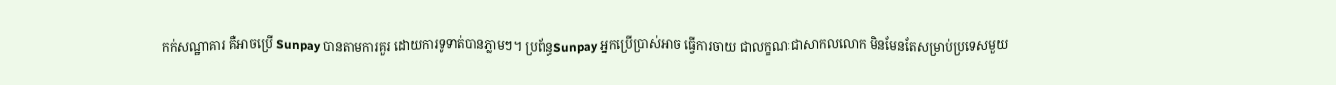កក់សណ្ឋាគារ គឺអាចប្រើ Sunpay បានតាមការគួរ ដោយការទូទាត់បានភ្លាមៗ។ ប្រព័ន្ធSunpay អ្នកប្រើប្រាស់អាច ធ្វើការចាយ ជាលក្ខណៈជាសាកលលោក មិនមែនតែសម្រាប់ប្រទេសមួយ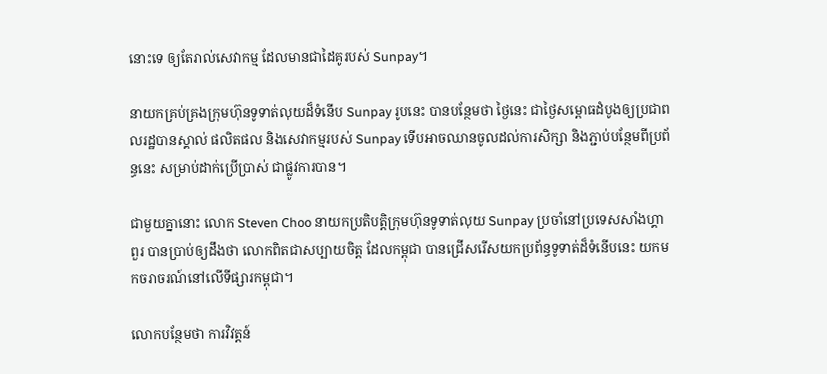នោះទេ ឲ្យតែរាល់សេវាកម្ម ដែលមានជាដៃគូរបស់ Sunpay។

នាយកគ្រប់គ្រងក្រុមហ៊ុនទូទាត់លុយដ៏ទំនើប Sunpay រូបនេះ បានបន្ថែមថា ថ្ងៃនេះ ជាថ្ងៃសម្ពោធដំបូងឲ្យប្រជាពលរដ្ឋបានស្គាល់ ផលិតផល និងសេវាកម្មរបស់ Sunpay ទើបអាចឈានចូលដល់ការសិក្សា និងភ្ជាប់បន្ថែមពីប្រព័ន្ធនេះ សម្រាប់ដាក់ប្រើប្រាស់ ជាផ្លូវការបាន។

ជាមួយគ្នានោះ លោក Steven Choo នាយកប្រតិបត្តិក្រុមហ៊ុនទូទាត់លុយ Sunpay ប្រចាំនៅប្រទេសសាំងហ្គាពួរ បានប្រាប់ឲ្យដឹងថា លោកពិតជាសប្បាយចិត្ត ដែលកម្ពុជា បានជ្រើសរើសយកប្រព័ន្ធទូទាត់ដ៏ទំនើបនេះ យកមកចរាចរណ៍នៅលើទីផ្សារកម្ពុជា។

លោកបន្ថែមថា ការវិវត្តន៍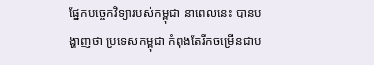ផ្នែកបច្ចេកវិទ្យារបស់កម្ពុជា នាពេលនេះ បានបង្ហាញថា ប្រទេសកម្ពុជា កំពុងតែរីកចម្រើនជាប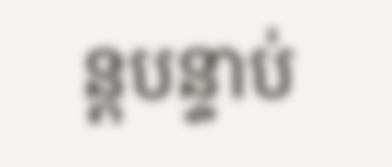ន្តបន្ទាប់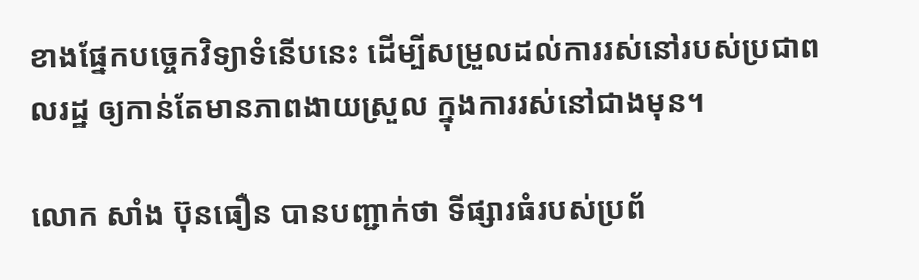ខាងផ្នែកបច្ចេកវិទ្យាទំនើបនេះ ដើម្បីសម្រួលដល់ការរស់នៅរបស់ប្រជាពលរដ្ឋ ឲ្យកាន់តែមានភាពងាយស្រួល ក្នុងការរស់នៅជាងមុន។

លោក សាំង ប៊ុនធឿន បានបញ្ជាក់ថា ទីផ្សារធំរបស់ប្រព័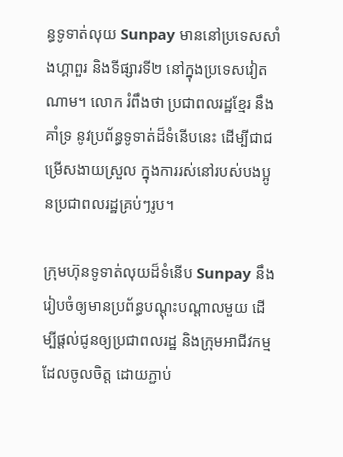ន្ធទូទាត់លុយ Sunpay មាននៅប្រទេសសាំងហ្គាពួរ និងទីផ្សារទី២ នៅក្នុងប្រទេសវៀតណាម។ លោក រំពឹងថា ប្រជាពលរដ្ឋខ្មែរ នឹងគាំទ្រ នូវប្រព័ន្ធទូទាត់ដ៏ទំនើបនេះ ដើម្បីជាជម្រើសងាយស្រួល ក្នុងការរស់នៅរបស់បងប្អូនប្រជាពលរដ្ឋគ្រប់ៗរូប។

ក្រុមហ៊ុនទូទាត់លុយដ៏ទំនើប Sunpay នឹងរៀបចំឲ្យមានប្រព័ន្ធបណ្តុះបណ្តាលមួយ ដើម្បីផ្តល់ជូនឲ្យប្រជាពលរដ្ឋ និងក្រុមអាជីវកម្ម ដែលចូលចិត្ត ដោយភ្ជាប់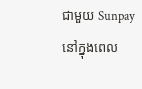ជាមួយ Sunpay នៅក្នុងពេល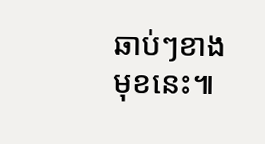ឆាប់ៗខាងមុខនេះ៕